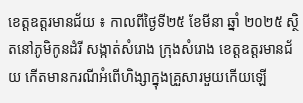ខេត្តឧត្តរមានជ័យ ៖ កាលពីថ្ងៃទី២៥ ខែមីនា ឆ្នាំ ២០២៥ ស្ថិតនៅភូមិកូនដំរី សង្កាត់សំរោង ក្រុងសំរោង ខេត្តឧត្តរមានជ័យ កើតមានករណីអំពើហិង្សាក្នុងគ្រួសារមួយកើយឡើ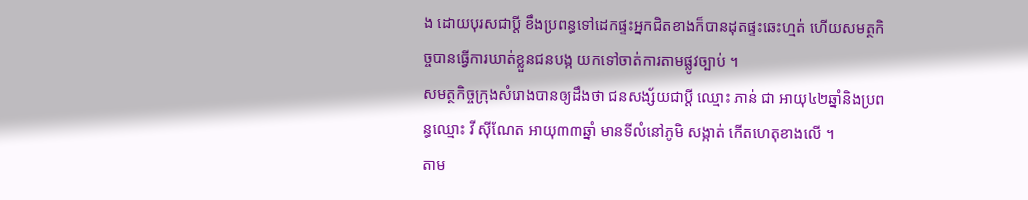ង ដោយបុរសជាប្តី ខឹងប្រពន្ធទៅដេកផ្ទះអ្នកជិតខាងក៏បានដុតផ្ទះឆេះហ្មត់ ហើយសមត្ថកិច្ចបានធ្វើការឃាត់ខ្លួនជនបង្ក យកទៅចាត់ការតាមផ្លូវច្បាប់ ។
សមត្ថកិច្ចក្រុងសំរោងបានឲ្យដឹងថា ជនសង្ស័យជាប្តី ឈ្មោះ ភាន់ ជា អាយុ៤២ឆ្នាំនិងប្រពន្ធឈ្មោះ វី ស៊ីណែត អាយុ៣៣ឆ្នាំ មានទីលំនៅភូមិ សង្កាត់ កើតហេតុខាងលើ ។
តាម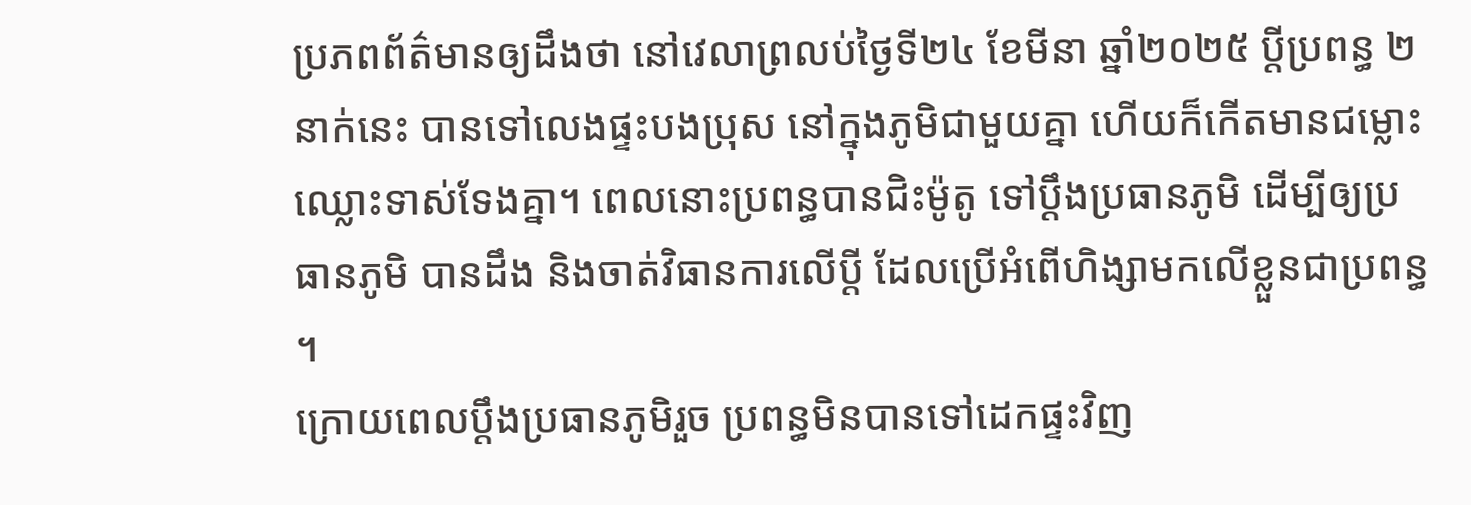ប្រភពព័ត៌មានឲ្យដឹងថា នៅវេលាព្រលប់ថ្ងៃទី២៤ ខែមីនា ឆ្នាំ២០២៥ ប្តីប្រពន្ធ ២នាក់នេះ បានទៅលេងផ្ទះបងប្រុស នៅក្នុងភូមិជាមួយគ្នា ហើយក៏កើតមានជម្លោះឈ្លោះទាស់ទែងគ្នា។ ពេលនោះប្រពន្ធបានជិះម៉ូតូ ទៅប្ដឹងប្រធានភូមិ ដើម្បីឲ្យប្រធានភូមិ បានដឹង និងចាត់វិធានការលើប្តី ដែលប្រើអំពើហិង្សាមកលើខ្លួនជាប្រពន្ធ ។
ក្រោយពេលប្តឹងប្រធានភូមិរួច ប្រពន្ធមិនបានទៅដេកផ្ទះវិញ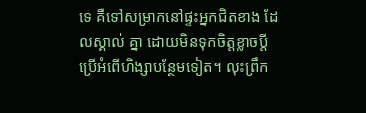ទេ គឺទៅសម្រាកនៅផ្ទះអ្នកជិតខាង ដែលស្គាល់ គ្នា ដោយមិនទុកចិត្តខ្លាចប្តីប្រើអំពើហិង្សាបន្ថែមទៀត។ លុះព្រឹក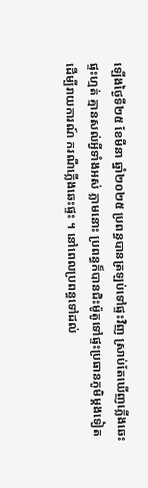ឡើងថ្ងៃទី២៥ ខែមីនា ឆ្នាំ២០២៥ ប្រពន្ធបានត្រឡប់ទៅផ្ទះវិញ ស្រាប់តែឃើញភ្លើងឆេះផ្ទះហ្មត់ គ្មានសល់អ្វីទាំងអស់ ភ្លាមនោះ ប្រពន្ធក៏បានជិះម៉ូតូទៅផ្ទះប្រធានភូមិម្តងទៀត ដើម្បីរាយការណ៍ ករណីភ្លើងឆេះផ្ទះ ។ នៅពេលប្រពន្ធទៅដល់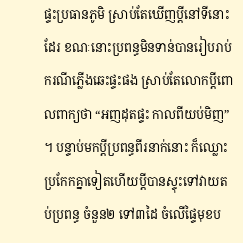ផ្ទះប្រធានភូមិ ស្រាប់តែឃើញប្តីនៅទីនោះដែរ ខណៈនោះប្រពន្ធមិនទាន់បានរៀបរាប់ករណីភ្លើងឆេះផ្ទះផង ស្រាប់តែលោកប្តីពោលពាក្យថា “អញដុតផ្ទះ កាលពីយប់មិញ” ។ បន្ទាប់មកប្ដីប្រពន្ធពីរនាក់នោះ ក៏ឈ្លោះប្រកែកគ្នាទៀតហើយប្ដីបានស្ទុះទៅវាយតប់ប្រពន្ធ ចំនួន២ ទៅ៣ដៃ ចំលើផ្ទៃមុខប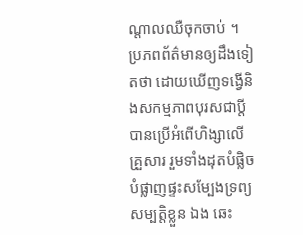ណ្តាលឈឺចុកចាប់ ។
ប្រភពព័ត៌មានឲ្យដឹងទៀតថា ដោយឃើញទង្វើនិងសកម្មភាពបុរសជាប្តី បានប្រើអំពើហិង្សាលើគ្រួសារ រួមទាំងដុតបំផ្លិចបំផ្លាញផ្ទះសម្បែងទ្រព្យសម្បត្តិខ្លួន ឯង ឆេះ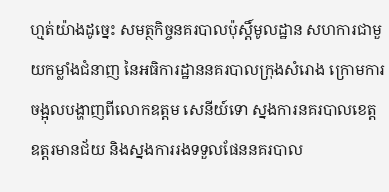ហ្មត់យ៉ាងដូច្នេះ សមត្ថកិច្ចនគរបាលប៉ុស្តិ៍មូលដ្ឋាន សហការជាមួយកម្លាំងជំនាញ នៃអធិការដ្ឋាននគរបាលក្រុងសំរោង ក្រោមការចង្អុលបង្ហាញពីលោកឧត្តម សេនីយ៍ទោ ស្នងការនគរបាលខេត្តឧត្តរមានជ័យ និងស្នងការរងទទួលផែននគរបាល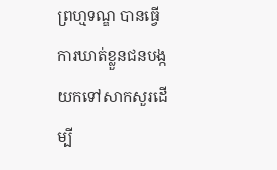ព្រហ្មទណ្ឌ បានធ្វើការឃាត់ខ្លួនជនបង្ក យកទៅសាកសួរដើម្បី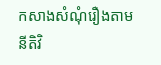កសាងសំណុំរឿងតាមនីតិវិ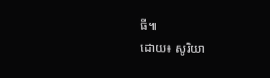ធី៕
ដោយ៖ សូរិយា